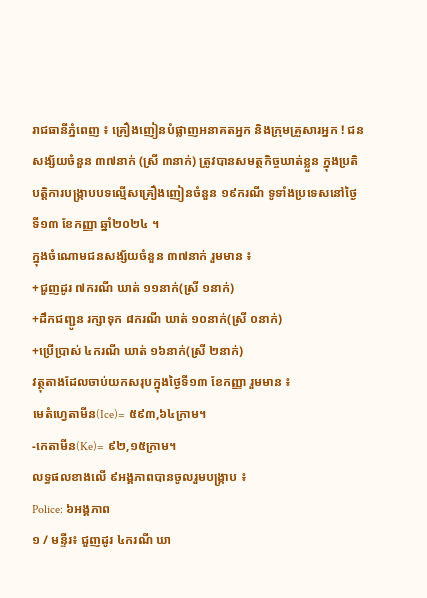រាជធានីភ្នំពេញ ៖ គ្រឿងញៀនបំផ្លាញអនាគតអ្នក និងក្រុមគ្រួសារអ្នក ! ជនសង្ស័យចំនួន ៣៧នាក់ (ស្រី ៣នាក់) ត្រូវបានសមត្ថកិច្ចឃាត់ខ្លួន ក្នុងប្រតិបត្តិការបង្ក្រាបបទល្មើសគ្រឿងញៀនចំនួន ១៩ករណី ទូទាំងប្រទេសនៅថ្ងៃទី១៣ ខែកញ្ញា ឆ្នាំ២០២៤ ។
ក្នុងចំណោមជនសង្ស័យចំនួន ៣៧នាក់ រួមមាន ៖
+ជួញដូរ ៧ករណី ឃាត់ ១១នាក់(ស្រី ១នាក់)
+ដឹកជញ្ជូន រក្សាទុក ៨ករណី ឃាត់ ១០នាក់(ស្រី ០នាក់)
+ប្រើប្រាស់ ៤ករណី ឃាត់ ១៦នាក់(ស្រី ២នាក់)
វត្ថុតាងដែលចាប់យកសរុបក្នុងថ្ងៃទី១៣ ខែកញ្ញា រួមមាន ៖
មេតំហ្វេតាមីន(Ice)= ៥៩៣,៦៤ក្រាម។
-កេតាមីន(Ke)= ៩២,១៥ក្រាម។
លទ្ធផលខាងលើ ៩អង្គភាពបានចូលរួមបង្ក្រាប ៖
Police: ៦អង្គភាព
១ / មន្ទីរ៖ ជួញដូរ ៤ករណី ឃា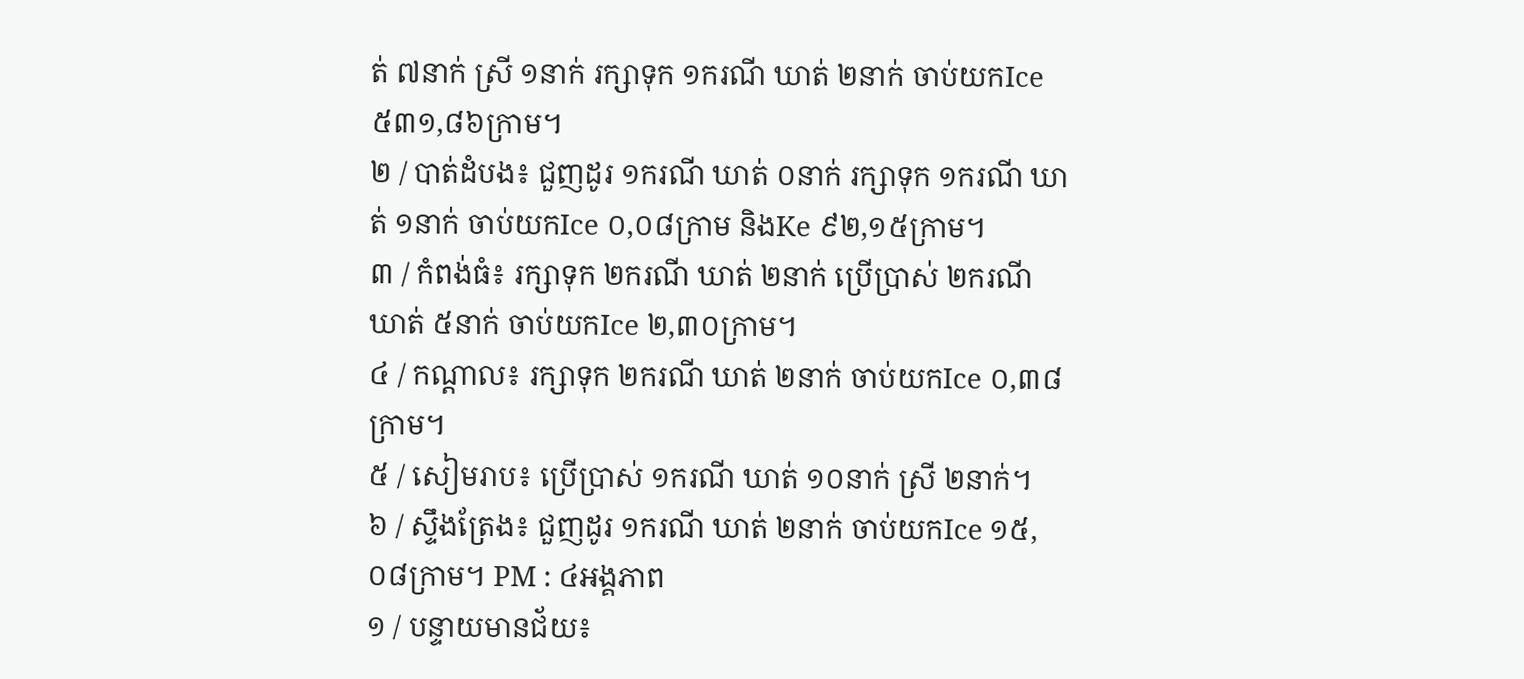ត់ ៧នាក់ ស្រី ១នាក់ រក្សាទុក ១ករណី ឃាត់ ២នាក់ ចាប់យកIce ៥៣១,៨៦ក្រាម។
២ / បាត់ដំបង៖ ជួញដូរ ១ករណី ឃាត់ ០នាក់ រក្សាទុក ១ករណី ឃាត់ ១នាក់ ចាប់យកIce ០,០៨ក្រាម និងKe ៩២,១៥ក្រាម។
៣ / កំពង់ធំ៖ រក្សាទុក ២ករណី ឃាត់ ២នាក់ ប្រើប្រាស់ ២ករណី ឃាត់ ៥នាក់ ចាប់យកIce ២,៣០ក្រាម។
៤ / កណ្តាល៖ រក្សាទុក ២ករណី ឃាត់ ២នាក់ ចាប់យកIce ០,៣៨ក្រាម។
៥ / សៀមរាប៖ ប្រើប្រាស់ ១ករណី ឃាត់ ១០នាក់ ស្រី ២នាក់។
៦ / ស្ទឹងត្រែង៖ ជួញដូរ ១ករណី ឃាត់ ២នាក់ ចាប់យកIce ១៥,០៨ក្រាម។ PM : ៤អង្គភាព
១ / បន្ទាយមានជ័យ៖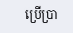ប្រើប្រា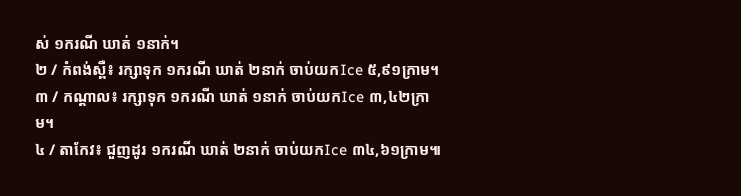ស់ ១ករណី ឃាត់ ១នាក់។
២ / កំពង់ស្ពឺ៖ រក្សាទុក ១ករណី ឃាត់ ២នាក់ ចាប់យកIce ៥,៩១ក្រាម។
៣ / កណ្តាល៖ រក្សាទុក ១ករណី ឃាត់ ១នាក់ ចាប់យកIce ៣,៤២ក្រាម។
៤ / តាកែវ៖ ជួញដូរ ១ករណី ឃាត់ ២នាក់ ចាប់យកIce ៣៤,៦១ក្រាម៕